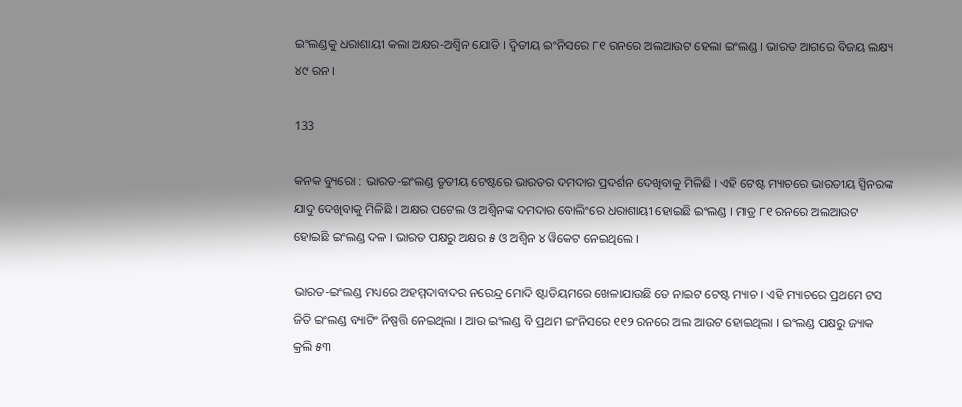ଇଂଲଣ୍ଡକୁ ଧରାଶାୟୀ କଲା ଅକ୍ଷର-ଅଶ୍ୱିନ ଯୋଡି । ଦ୍ୱିତୀୟ ଇଂନିସରେ ୮୧ ରନରେ ଅଲଆଉଟ ହେଲା ଇଂଲଣ୍ଡ । ଭାରତ ଆଗରେ ବିଜୟ ଲକ୍ଷ୍ୟ ୪୯ ରନ ।

133

କନକ ବ୍ୟୁରୋ : ଭାରତ-ଇଂଲଣ୍ଡ ତୃତୀୟ ଟେଷ୍ଟରେ ଭାରତର ଦମଦାର ପ୍ରଦର୍ଶନ ଦେଖିବାକୁ ମିଳିଛି । ଏହି ଟେଷ୍ଟ ମ୍ୟାଚରେ ଭାରତୀୟ ସ୍ପିନରଙ୍କ ଯାଦୁ ଦେଖିବାକୁ ମିଳିଛି । ଅକ୍ଷର ପଟେଲ ଓ ଅଶ୍ୱିନଙ୍କ ଦମଦାର ବୋଲିଂରେ ଧରାଶାୟୀ ହୋଇଛି ଇଂଲଣ୍ଡ । ମାତ୍ର ୮୧ ରନରେ ଅଲଆଉଟ ହୋଇଛି ଇଂଲଣ୍ଡ ଦଳ । ଭାରତ ପକ୍ଷରୁ ଅକ୍ଷର ୫ ଓ ଅଶ୍ୱିନ ୪ ୱିକେଟ ନେଇଥିଲେ ।

ଭାରତ-ଇଂଲଣ୍ଡ ମଧ୍ୟରେ ଅହମ୍ମଦାବାଦର ନରେନ୍ଦ୍ର ମୋଦି ଷ୍ଟାଡିୟମରେ ଖେଳାଯାଉଛି ଡେ ନାଇଟ ଟେଷ୍ଟ ମ୍ୟାଚ । ଏହି ମ୍ୟାଚରେ ପ୍ରଥମେ ଟସ ଜିତି ଇଂଲଣ୍ଡ ବ୍ୟାଟିଂ ନିଷ୍ପତ୍ତି ନେଇଥିଲା । ଆଉ ଇଂଲଣ୍ଡ ବି ପ୍ରଥମ ଇଂନିସରେ ୧୧୨ ରନରେ ଅଲ ଆଉଟ ହୋଇଥିଲା । ଇଂଲଣ୍ଡ ପକ୍ଷରୁ ଜ୍ୟାକ କ୍ରଲି ୫୩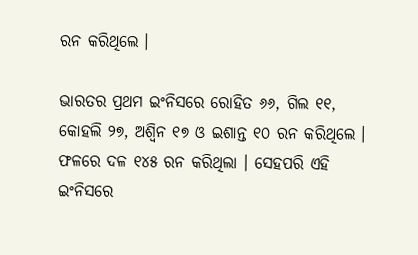ରନ କରିଥିଲେ ।

ଭାରତର ପ୍ରଥମ ଇଂନିସରେ ରୋହିତ ୬୬, ଗିଲ ୧୧, କୋହଲି ୨୭, ଅଶ୍ୱିନ ୧୭ ଓ ଇଶାନ୍ତ ୧୦ ରନ କରିଥିଲେ । ଫଳରେ ଦଳ ୧୪୫ ରନ କରିଥିଲା । ସେହପରି ଏହି ଇଂନିସରେ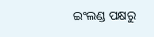ଇଂଲଣ୍ଡ ପକ୍ଷରୁ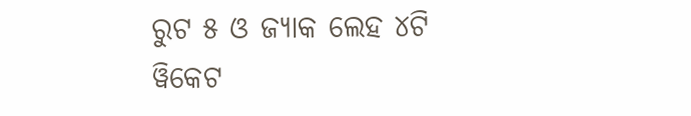ରୁଟ ୫ ଓ ଜ୍ୟାକ ଲେହ ୪ଟି ୱିକେଟ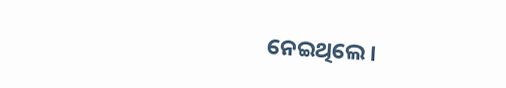ନେଇଥିଲେ ।